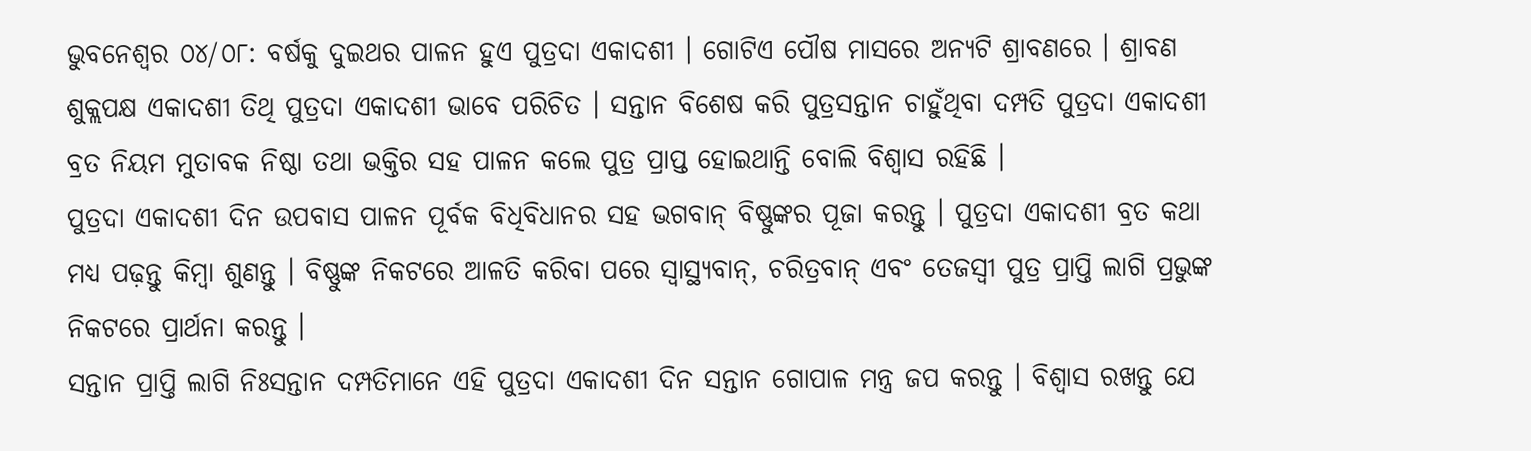ଭୁବନେଶ୍ୱର ୦୪/୦୮: ବର୍ଷକୁ ଦୁଇଥର ପାଳନ ହୁଏ ପୁତ୍ରଦା ଏକାଦଶୀ । ଗୋଟିଏ ପୌଷ ମାସରେ ଅନ୍ୟଟି ଶ୍ରାବଣରେ । ଶ୍ରାବଣ ଶୁକ୍ଲପକ୍ଷ ଏକାଦଶୀ ତିଥି ପୁତ୍ରଦା ଏକାଦଶୀ ଭାବେ ପରିଚିତ । ସନ୍ତାନ ବିଶେଷ କରି ପୁତ୍ରସନ୍ତାନ ଚାହୁଁଥିବା ଦମ୍ପତି ପୁତ୍ରଦା ଏକାଦଶୀ ବ୍ରତ ନିୟମ ମୁତାବକ ନିଷ୍ଠା ତଥା ଭକ୍ତିର ସହ ପାଳନ କଲେ ପୁତ୍ର ପ୍ରାପ୍ତ ହୋଇଥାନ୍ତି ବୋଲି ବିଶ୍ୱାସ ରହିଛି ।
ପୁତ୍ରଦା ଏକାଦଶୀ ଦିନ ଉପବାସ ପାଳନ ପୂର୍ବକ ବିଧିବିଧାନର ସହ ଭଗବାନ୍ ବିଷ୍ଣୁଙ୍କର ପୂଜା କରନ୍ତୁ । ପୁତ୍ରଦା ଏକାଦଶୀ ବ୍ରତ କଥା ମଧ୍ୟ ପଢ଼ନ୍ତୁ କିମ୍ବା ଶୁଣନ୍ତୁ । ବିଷ୍ଣୁଙ୍କ ନିକଟରେ ଆଳତି କରିବା ପରେ ସ୍ୱାସ୍ଥ୍ୟବାନ୍, ଚରିତ୍ରବାନ୍ ଏବଂ ତେଜସ୍ୱୀ ପୁତ୍ର ପ୍ରାପ୍ତି ଲାଗି ପ୍ରଭୁଙ୍କ ନିକଟରେ ପ୍ରାର୍ଥନା କରନ୍ତୁ ।
ସନ୍ତାନ ପ୍ରାପ୍ତି ଲାଗି ନିଃସନ୍ତାନ ଦମ୍ପତିମାନେ ଏହି ପୁତ୍ରଦା ଏକାଦଶୀ ଦିନ ସନ୍ତାନ ଗୋପାଳ ମନ୍ତ୍ର ଜପ କରନ୍ତୁ । ବିଶ୍ୱାସ ରଖନ୍ତୁ ଯେ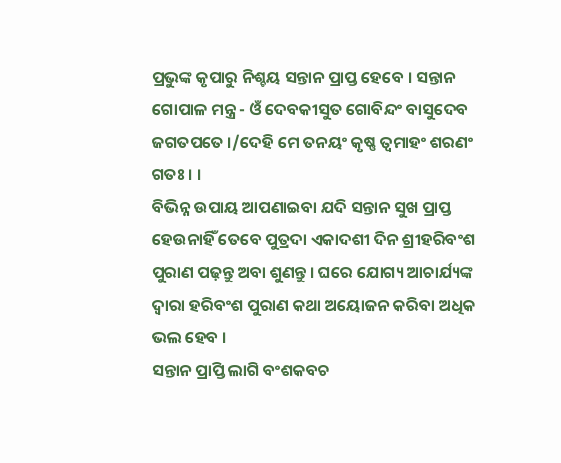ପ୍ରଭୁଙ୍କ କୃପାରୁ ନିଶ୍ଚୟ ସନ୍ତାନ ପ୍ରାପ୍ତ ହେବେ । ସନ୍ତାନ ଗୋପାଳ ମନ୍ତ୍ର - ଓଁ ଦେବକୀସୁତ ଗୋବିନ୍ଦଂ ବାସୁଦେବ ଜଗତପତେ ।/ଦେହି ମେ ତନୟଂ କୃଷ୍ଣ ତ୍ୱମାହଂ ଶରଣଂ ଗତଃ । ।
ବିଭିନ୍ନ ଉପାୟ ଆପଣାଇବା ଯଦି ସନ୍ତାନ ସୁଖ ପ୍ରାପ୍ତ ହେଉନାହିଁ ତେବେ ପୁତ୍ରଦା ଏକାଦଶୀ ଦିନ ଶ୍ରୀହରିବଂଶ ପୁରାଣ ପଢ଼ନ୍ତୁ ଅବା ଶୁଣନ୍ତୁ । ଘରେ ଯୋଗ୍ୟ ଆଚାର୍ଯ୍ୟଙ୍କ ଦ୍ୱାରା ହରିବଂଶ ପୁରାଣ କଥା ଅୟୋଜନ କରିବା ଅଧିକ ଭଲ ହେବ ।
ସନ୍ତାନ ପ୍ରାପ୍ତି ଲାଗି ବଂଶକବଚ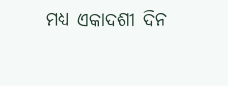ମଧ୍ୟ ଏକାଦଶୀ ଦିନ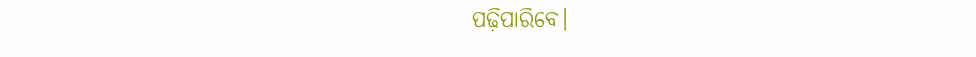ପଢ଼ିପାରିବେ।